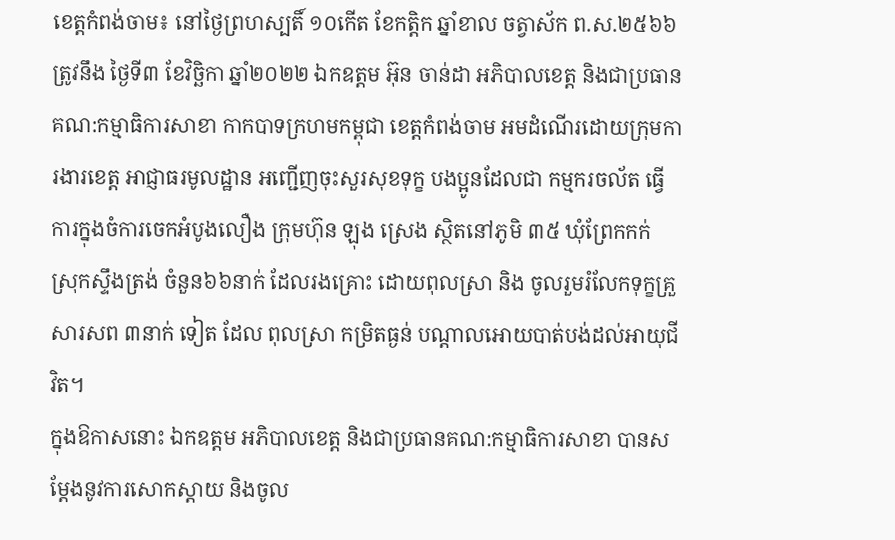ខេត្តកំពង់ចាម៖ នៅថ្ងៃព្រហស្បតិ៍ ១០កើត ខែកត្តិក ឆ្នាំខាល ចត្វាស័ក ព.ស.២៥៦៦ ត្រូវនឹង ថ្ងៃទី៣ ខែវិច្ឆិកា ឆ្នាំ២០២២ ឯកឧត្តម អ៊ុន ចាន់ដា អភិបាលខេត្ត និងជាប្រធានគណ:កម្មាធិការសាខា កាកបាទក្រហមកម្ពុជា ខេត្តកំពង់ចាម អមដំណើរដោយក្រុមការងារខេត្ត អាជ្ញាធរមូលដ្ឋាន អញ្ជើញចុះសួរសុខទុក្ខ បងប្អូនដែលជា កម្មករចល័ត ធ្វើការក្នុងចំការចេកអំបូងលឿង ក្រុមហ៊ុន ឡុង ស្រេង ស្ថិតនៅភូមិ ៣៥ ឃុំព្រែកកក់ ស្រុកស្ទឹងត្រង់ ចំនួន៦៦នាក់ ដែលរងគ្រោះ ដោយពុលស្រា និង ចូលរួមរំលែកទុក្ខគ្រួសារសព ៣នាក់ ទៀត ដែល ពុលស្រា កម្រិតធ្ងន់ បណ្តាលអោយបាត់បង់ដល់អាយុជីវិត។
ក្នុងឱកាសនោះ ឯកឧត្តម អភិបាលខេត្ត និងជាប្រធានគណ:កម្មាធិការសាខា បានសម្តែងនូវការសោកស្តាយ និងចូល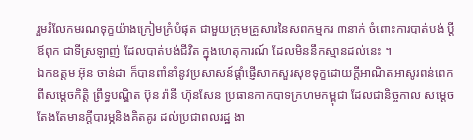រួមរំលែកមរណទុក្ខយ៉ាងក្រៀមក្រំបំផុត ជាមួយក្រុមគ្រួសារនៃសពកម្មករ ៣នាក់ ចំពោះការបាត់បង់ ប្តី ឪពុក ជាទីស្រឡាញ់ ដែលបាត់បង់ជីវិត ក្នុងហេតុការណ៍ ដែលមិននឹកស្មានដល់នេះ ។
ឯកឧត្តម អ៊ុន ចាន់ដា ក៏បានពាំនាំនូវប្រសាសន៍ផ្តាំផ្ញើសាកសួរសុខទុក្ខដោយក្តីអាណិតអាសូរពន់ពេក ពីសម្តេចកិត្តិ ព្រឹទ្ធបណ្ឌិត ប៊ុន រ៉ានី ហ៊ុនសែន ប្រធានកាកបាទក្រហមកម្ពុជា ដែលជានិច្ចកាល សម្តេច តែងតែមានក្តីបារម្ភនិងគិតគូរ ដល់ប្រជាពលរដ្ឋ ងា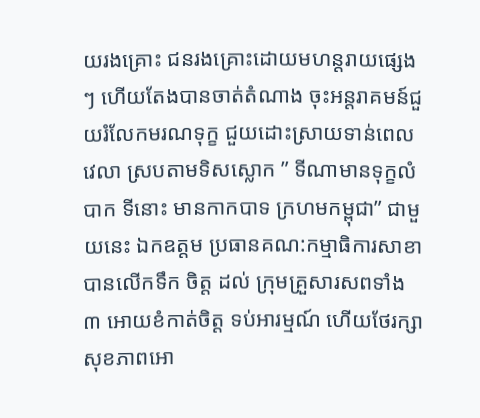យរងគ្រោះ ជនរងគ្រោះដោយមហន្តរាយផ្សេង ៗ ហើយតែងបានចាត់តំណាង ចុះអន្តរាគមន៍ជួយរំលែកមរណទុក្ខ ជួយដោះស្រាយទាន់ពេលវេលា ស្របតាមទិសស្លោក ” ទីណាមានទុក្ខលំបាក ទីនោះ មានកាកបាទ ក្រហមកម្ពុជា” ជាមួយនេះ ឯកឧត្តម ប្រធានគណ:កម្មាធិការសាខា បានលើកទឹក ចិត្ត ដល់ ក្រុមគ្រួសារសពទាំង ៣ អោយខំកាត់ចិត្ត ទប់អារម្មណ៍ ហើយថែរក្សាសុខភាពអោ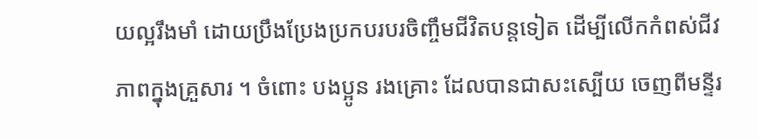យល្អរឹងមាំ ដោយប្រឹងប្រែងប្រកបរបរចិញ្ចឹមជីវិតបន្តទៀត ដើម្បីលើកកំពស់ជីវភាពក្នុងគ្រួសារ ។ ចំពោះ បងប្អូន រងគ្រោះ ដែលបានជាសះស្បើយ ចេញពីមន្ទីរ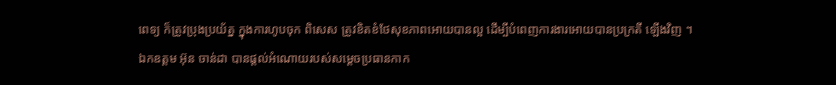ពេទ្យ ក៏ត្រូវប្រុងប្រយ័ត្ន ក្នុងការហូបចុក ពិសេស ត្រូវខិតខំថែសុខភាពអោយបានល្អ ដើម្បីបំពេញការងារអោយបានប្រក្រតី ឡើងវិញ ។
ឯកឧត្តម អ៊ុន ចាន់ដា បានផ្តល់អំណោយរបស់សម្តេចប្រធានកាក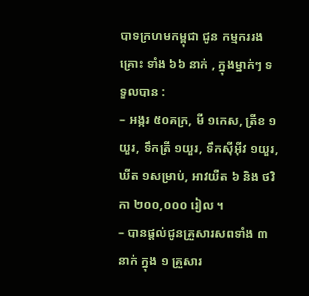បាទក្រហមកម្ពុជា ជូន កម្មកររងគ្រោះ ទាំង ៦៦ នាក់ , ក្នុងម្នាក់ៗ ទទួលបាន :
– អង្ករ ៥០គក្រ, មី ១កេស, ត្រីខ ១យួរ, ទឹកត្រី ១យួរ, ទឹកស៊ីអ៊ីវ ១យួរ, ឃីត ១សម្រាប់, អាវយឺត ៦ និង ថវិកា ២០០,០០០ រៀល ។
– បានផ្តល់ជូនគ្រួសារសពទាំង ៣នាក់ ក្នុង ១ គ្រួសារ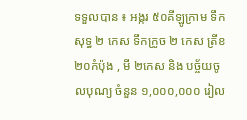ទទួលបាន ៖ អង្ករ ៥០គីឡូក្រាម ទឹកសុទ្ធ ២ កេស ទឹកក្រូច ២ កេស ត្រីខ
២០កំប៉ុង , មី ២កេស និង បច្ច័យចូលបុណ្យ ចំនួន ១,០០០,០០០ រៀល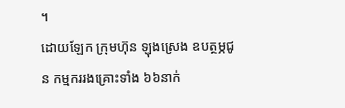។
ដោយឡែក ក្រុមហ៊ុន ឡុងស្រេង ឧបត្ថម្ភជូន កម្មកររងគ្រោះទាំង ៦៦នាក់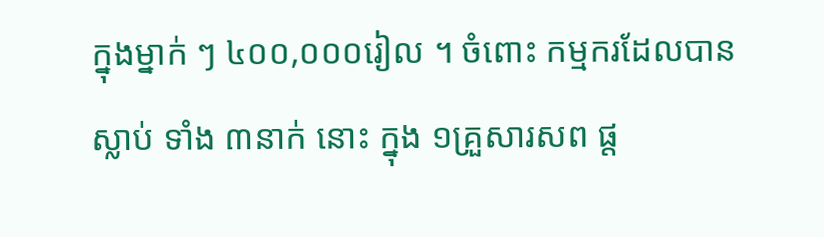ក្នុងម្នាក់ ៗ ៤០០,០០០រៀល ។ ចំពោះ កម្មករដែលបានស្លាប់ ទាំង ៣នាក់ នោះ ក្នុង ១គ្រួសារសព ផ្ត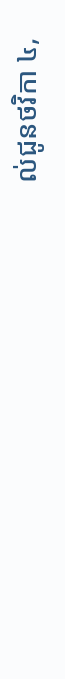ល់ជូនថវិកា ៤,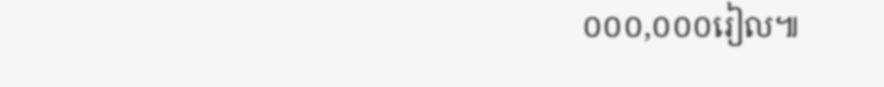០០០,០០០រៀល៕